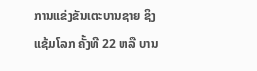ການແຂ່ງຂັນເຕະບານຊາຍ ຊິງແຊ້ມໂລກ ຄັ້ງທີ 22 ຫລື ບານ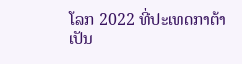ໂລກ 2022 ທີ່ປະເທດກາຕ້າ ເປັນ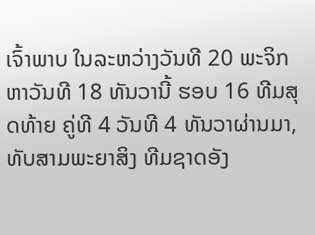ເຈົ້າພາບ ໃນລະຫວ່າງວັນທີ 20 ພະຈິກ ຫາວັນທີ 18 ທັນວານີ້ ຮອບ 16 ທີມສຸດທ້າຍ ຄູ່ທີ 4 ວັນທີ 4 ທັນວາຜ່ານມາ, ທັບສາມພະຍາສິງ ທີມຊາດອັງ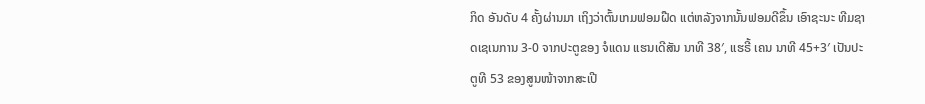ກິດ ອັນດັບ 4 ຄັ້ງຜ່ານມາ ເຖິງວ່າຕົ້ນເກມຟອມຝືດ ແຕ່ຫລັງຈາກນັ້ນຟອມດີຂຶ້ນ ເອົາຊະນະ ທີມຊາດເຊເນການ 3-0 ຈາກປະຕູຂອງ ຈໍແດນ ແຮນເດີສັນ ນາທີ 38′, ແຮຣີ້ ເຄນ ນາທີ 45+3′ ເປັນປະຕູທີ 53 ຂອງສູນໜ້າຈາກສະເປີ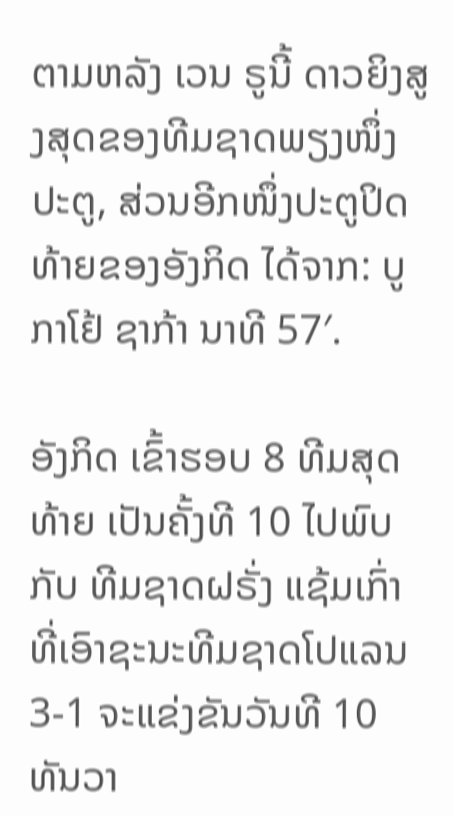ຕາມຫລັງ ເວນ ຣູນີ້ ດາວຍິງສູງສຸດຂອງທີມຊາດພຽງໜຶ່ງປະຕູ, ສ່ວນອີກໜຶ່ງປະຕູປິດທ້າຍຂອງອັງກິດ ໄດ້ຈາກ: ບູກາໂຢ້ ຊາກ້າ ນາທີ 57′.

ອັງກິດ ເຂົ້າຮອບ 8 ທີມສຸດທ້າຍ ເປັນຄັ້ງທີ 10 ໄປພົບກັບ ທີມຊາດຝຣັ່ງ ແຊ້ມເກົ່າ ທີ່ເອົາຊະນະທີມຊາດໂປແລນ 3-1 ຈະແຂ່ງຂັນວັນທີ 10 ທັນວາ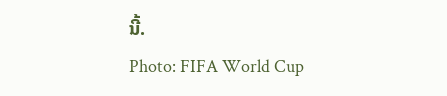ນີ້.
Photo: FIFA World Cup